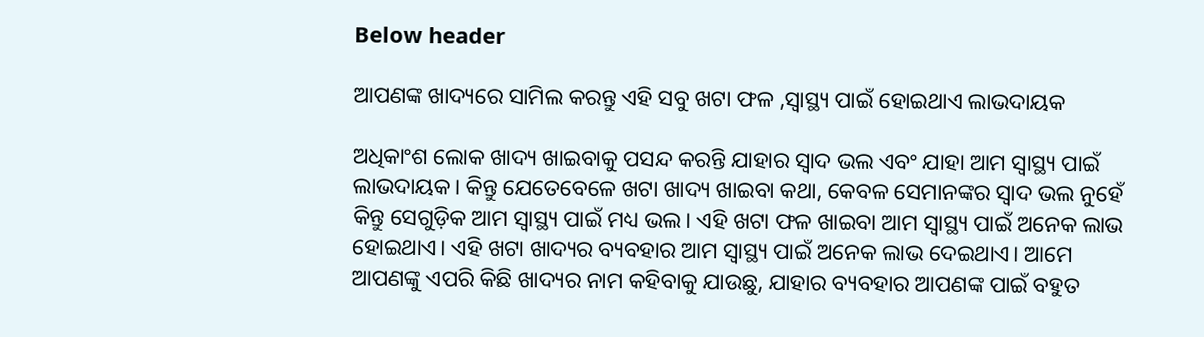Below header

ଆପଣଙ୍କ ଖାଦ୍ୟରେ ସାମିଲ କରନ୍ତୁ ଏହି ସବୁ ଖଟା ଫଳ ,ସ୍ବାସ୍ଥ୍ୟ ପାଇଁ ହୋଇଥାଏ ଲାଭଦାୟକ

ଅଧିକାଂଶ ଲୋକ ଖାଦ୍ୟ ଖାଇବାକୁ ପସନ୍ଦ କରନ୍ତି ଯାହାର ସ୍ୱାଦ ଭଲ ଏବଂ ଯାହା ଆମ ସ୍ୱାସ୍ଥ୍ୟ ପାଇଁ ଲାଭଦାୟକ। କିନ୍ତୁ ଯେତେବେଳେ ଖଟା ଖାଦ୍ୟ ଖାଇବା କଥା, କେବଳ ସେମାନଙ୍କର ସ୍ୱାଦ ଭଲ ନୁହେଁ କିନ୍ତୁ ସେଗୁଡ଼ିକ ଆମ ସ୍ୱାସ୍ଥ୍ୟ ପାଇଁ ମଧ୍ୟ ଭଲ। ଏହି ଖଟା ଫଳ ଖାଇବା ଆମ ସ୍ୱାସ୍ଥ୍ୟ ପାଇଁ ଅନେକ ଲାଭ ହୋଇଥାଏ। ଏହି ଖଟା ଖାଦ୍ୟର ବ୍ୟବହାର ଆମ ସ୍ୱାସ୍ଥ୍ୟ ପାଇଁ ଅନେକ ଲାଭ ଦେଇଥାଏ। ଆମେ ଆପଣଙ୍କୁ ଏପରି କିଛି ଖାଦ୍ୟର ନାମ କହିବାକୁ ଯାଉଛୁ, ଯାହାର ବ୍ୟବହାର ଆପଣଙ୍କ ପାଇଁ ବହୁତ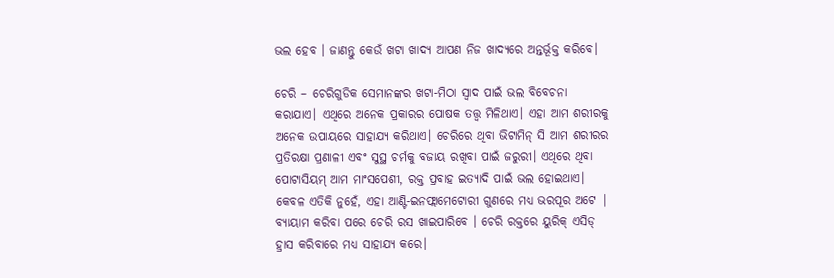ଭଲ ହେବ । ଜାଣନ୍ତୁ କେଉଁ ଖଟା ଖାଦ୍ୟ ଆପଣ ନିଜ ଖାଦ୍ୟରେ ଅନ୍ତର୍ଭୂକ୍ତ କରିବେ।

ଚେରି – ଚେରିଗୁଡିକ ସେମାନଙ୍କର ଖଟା-ମିଠା ସ୍ୱାଦ ପାଇଁ ଭଲ ବିବେଚନା କରାଯାଏ। ଏଥିରେ ଅନେକ ପ୍ରକାରର ପୋଷକ ତତ୍ତ୍ୱ ମିଳିଥାଏ। ଏହା ଆମ ଶରୀରକୁ ଅନେକ ଉପାୟରେ ସାହାଯ୍ୟ କରିଥାଏ। ଚେରିରେ ଥିବା ଭିଟାମିନ୍ ସି ଆମ ଶରୀରର ପ୍ରତିରକ୍ଷା ପ୍ରଣାଳୀ ଏବଂ ସୁସ୍ଥ ଚର୍ମକୁ ବଜାୟ ରଖିବା ପାଇଁ ଜରୁରୀ। ଏଥିରେ ଥିବା ପୋଟାସିୟମ୍ ଆମ ମାଂସପେଶୀ, ରକ୍ତ ପ୍ରବାହ ଇତ୍ୟାଦି ପାଇଁ ଭଲ ହୋଇଥାଏ। କେବଳ ଏତିକି ନୁହେଁ, ଏହା ଆଣ୍ଟି-ଇନଫ୍ଲାମେଟୋରୀ ଗୁଣରେ ମଧ୍ୟ ଭରପୂର ଅଟେ | ବ୍ୟାୟାମ କରିବା ପରେ ଚେରି ରସ ଖାଇପାରିବେ । ଚେରି ରକ୍ତରେ ୟୁରିକ୍ ଏସିଡ୍ ହ୍ରାସ କରିବାରେ ମଧ୍ୟ ସାହାଯ୍ୟ କରେ।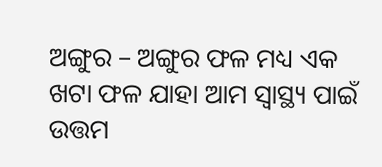ଅଙ୍ଗୁର – ଅଙ୍ଗୁର ଫଳ ମଧ୍ୟ ଏକ ଖଟା ଫଳ ଯାହା ଆମ ସ୍ୱାସ୍ଥ୍ୟ ପାଇଁ ଉତ୍ତମ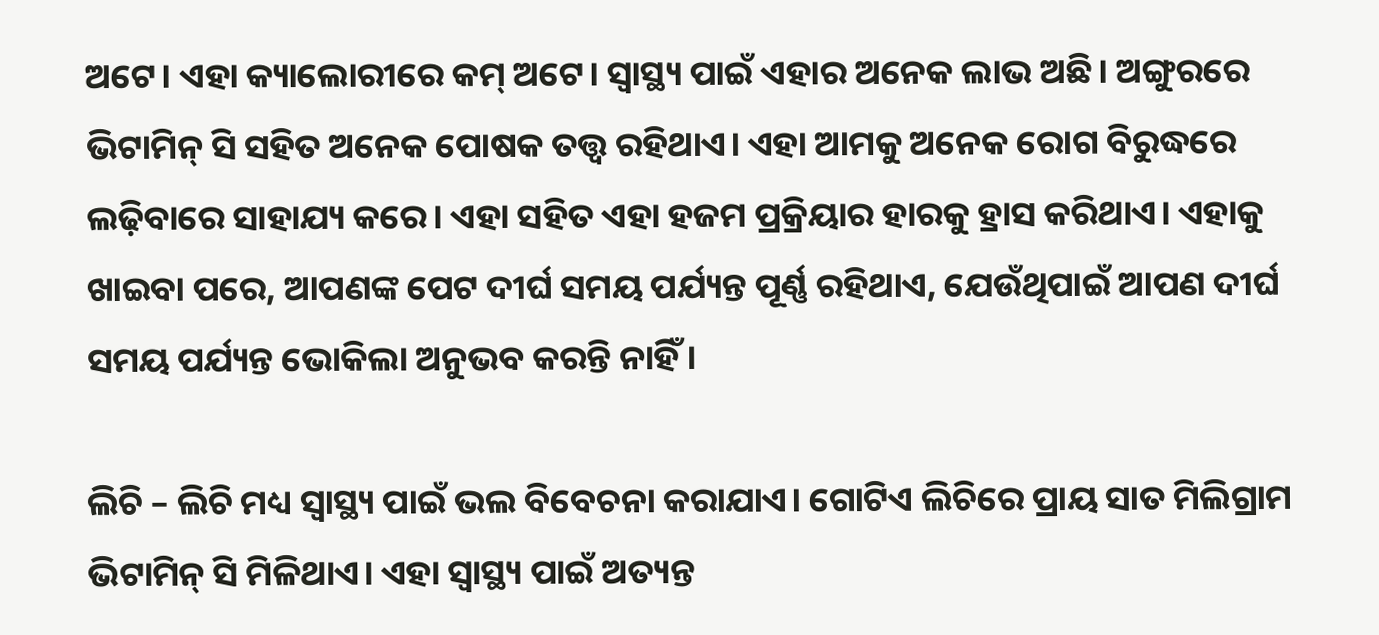ଅଟେ। ଏହା କ୍ୟାଲୋରୀରେ କମ୍ ଅଟେ। ସ୍ୱାସ୍ଥ୍ୟ ପାଇଁ ଏହାର ଅନେକ ଲାଭ ଅଛି। ଅଙ୍ଗୁରରେ ଭିଟାମିନ୍ ସି ସହିତ ଅନେକ ପୋଷକ ତତ୍ତ୍ୱ ରହିଥାଏ। ଏହା ଆମକୁ ଅନେକ ରୋଗ ବିରୁଦ୍ଧରେ ଲଢ଼ିବାରେ ସାହାଯ୍ୟ କରେ। ଏହା ସହିତ ଏହା ହଜମ ପ୍ରକ୍ରିୟାର ହାରକୁ ହ୍ରାସ କରିଥାଏ। ଏହାକୁ ଖାଇବା ପରେ, ଆପଣଙ୍କ ପେଟ ଦୀର୍ଘ ସମୟ ପର୍ଯ୍ୟନ୍ତ ପୂର୍ଣ୍ଣ ରହିଥାଏ, ଯେଉଁଥିପାଇଁ ଆପଣ ଦୀର୍ଘ ସମୟ ପର୍ଯ୍ୟନ୍ତ ଭୋକିଲା ଅନୁଭବ କରନ୍ତି ନାହିଁ।

ଲିଚି – ଲିଚି ମଧ୍ୟ ସ୍ୱାସ୍ଥ୍ୟ ପାଇଁ ଭଲ ବିବେଚନା କରାଯାଏ। ଗୋଟିଏ ଲିଚିରେ ପ୍ରାୟ ସାତ ମିଲିଗ୍ରାମ ଭିଟାମିନ୍ ସି ମିଳିଥାଏ। ଏହା ସ୍ୱାସ୍ଥ୍ୟ ପାଇଁ ଅତ୍ୟନ୍ତ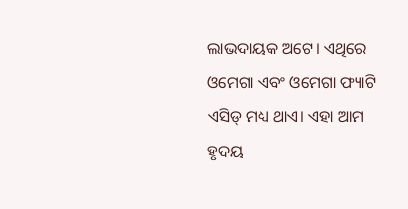ଲାଭଦାୟକ ଅଟେ। ଏଥିରେ ଓମେଗା ଏବଂ ଓମେଗା ଫ୍ୟାଟି ଏସିଡ୍ ମଧ୍ୟ ଥାଏ। ଏହା ଆମ ହୃଦୟ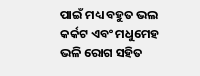ପାଇଁ ମଧ୍ୟ ବହୁତ ଭଲ କର୍କଟ ଏବଂ ମଧୁମେହ ଭଳି ରୋଗ ସହିତ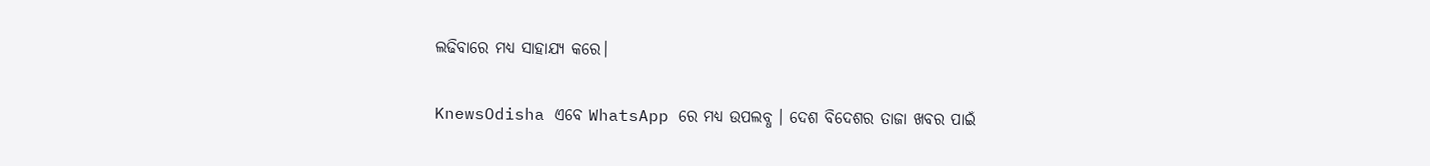ଲଢିବାରେ ମଧ୍ୟ ସାହାଯ୍ୟ କରେ।


KnewsOdisha ଏବେ WhatsApp ରେ ମଧ୍ୟ ଉପଲବ୍ଧ । ଦେଶ ବିଦେଶର ତାଜା ଖବର ପାଇଁ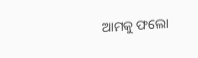ଆମକୁ ଫଲୋ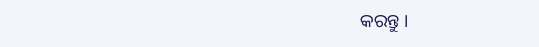କରନ୍ତୁ ।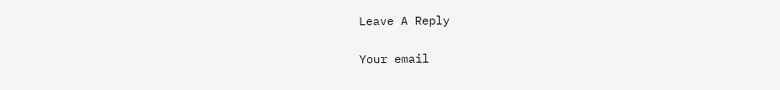Leave A Reply

Your email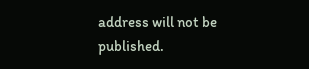address will not be published.